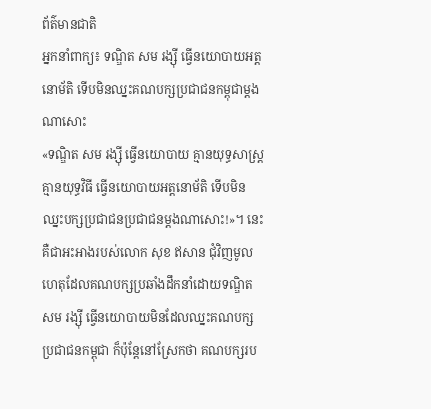ព័ត៌មានជាតិ
អ្នកនាំពាក្យ៖ ទណ្ឌិត សម រង្ស៊ី ធ្វើនយោបាយអត្តនោម័តិ ទើបមិនឈ្នះគណបក្សប្រជាជនកម្ពុជាម្ដងណាសោះ
«ទណ្ឌិត សម រង្ស៊ី ធ្វើនយោបាយ គ្មានយុទ្ធសាស្ត្រ គ្មានយុទ្ធវិធី ធ្វើនយោបាយអត្តនោម័តិ ទើបមិនឈ្នះបក្សប្រជាជនប្រជាជនម្ដងណាសោះ!»។ នេះ គឺជាអះអាងរបស់លោក សុខ ឥសាន ជុំវិញមូលហេតុដែលគណបក្សប្រឆាំងដឹកនាំដោយទណ្ឌិត សម រង្ស៊ី ធ្វើនយោបាយមិនដែលឈ្នះគណបក្សប្រជាជនកម្ពុជា ក៏ប៉ុន្តែនៅស្រែកថា គណបក្សរប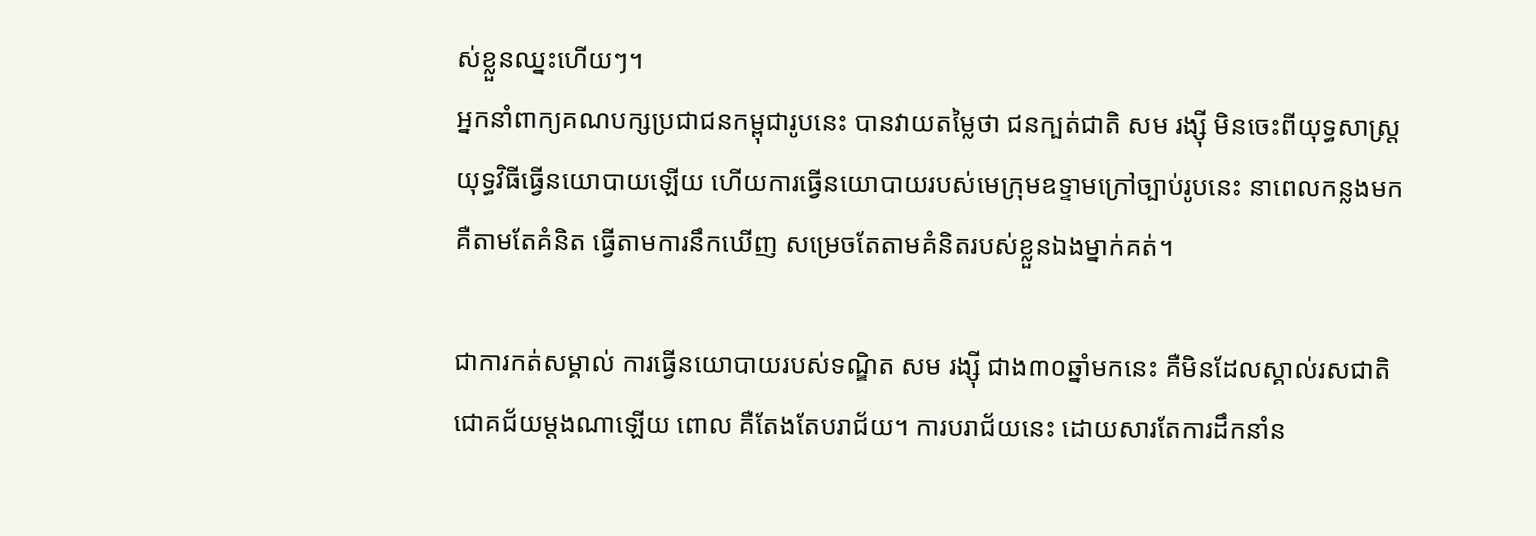ស់ខ្លួនឈ្នះហើយៗ។
អ្នកនាំពាក្យគណបក្សប្រជាជនកម្ពុជារូបនេះ បានវាយតម្លៃថា ជនក្បត់ជាតិ សម រង្ស៊ី មិនចេះពីយុទ្ធសាស្ត្រ យុទ្ធវិធីធ្វើនយោបាយឡើយ ហើយការធ្វើនយោបាយរបស់មេក្រុមឧទ្ទាមក្រៅច្បាប់រូបនេះ នាពេលកន្លងមក គឺតាមតែគំនិត ធ្វើតាមការនឹកឃើញ សម្រេចតែតាមគំនិតរបស់ខ្លួនឯងម្នាក់គត់។

ជាការកត់សម្គាល់ ការធ្វើនយោបាយរបស់ទណ្ឌិត សម រង្ស៊ី ជាង៣០ឆ្នាំមកនេះ គឺមិនដែលស្គាល់រសជាតិជោគជ័យម្ដងណាឡើយ ពោល គឺតែងតែបរាជ័យ។ ការបរាជ័យនេះ ដោយសារតែការដឹកនាំន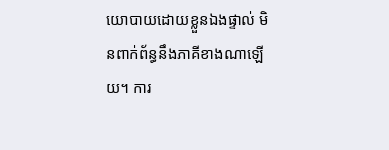យោបាយដោយខ្លួនឯងផ្ទាល់ មិនពាក់ព័ន្ធនឹងភាគីខាងណាឡើយ។ ការ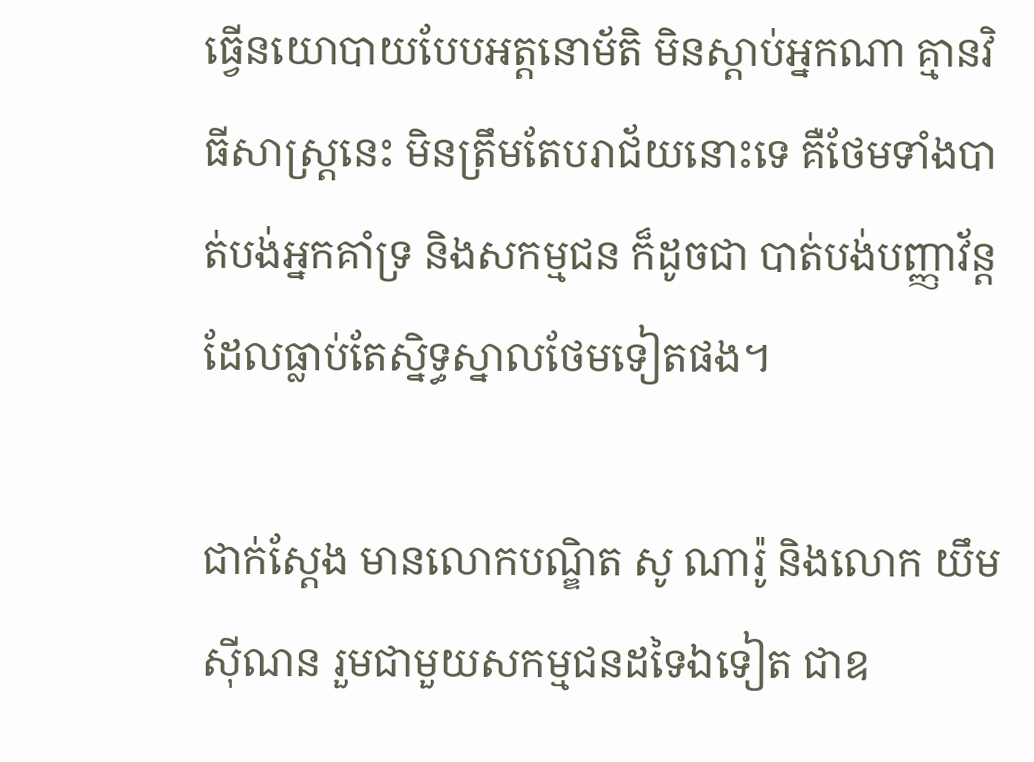ធ្វើនយោបាយបែបអត្តនោម័តិ មិនស្ដាប់អ្នកណា គ្មានវិធីសាស្ត្រនេះ មិនត្រឹមតែបរាជ័យនោះទេ គឺថែមទាំងបាត់បង់អ្នកគាំទ្រ និងសកម្មជន ក៏ដូចជា បាត់បង់បញ្ញាវ័ន្តដែលធ្លាប់តែស្និទ្ធស្នាលថែមទៀតផង។

ជាក់ស្តែង មានលោកបណ្ឌិត សូ ណារ៉ូ និងលោក យឹម ស៊ីណន រួមជាមួយសកម្មជនដទៃឯទៀត ជាឧ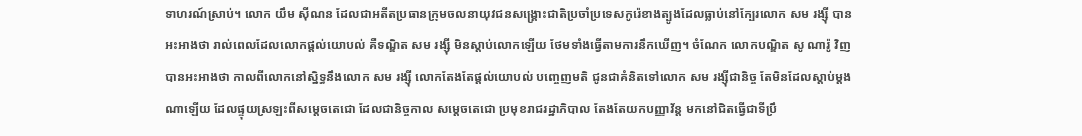ទាហរណ៍ស្រាប់។ លោក យឹម ស៊ីណន ដែលជាអតីតប្រធានក្រុមចលនាយុវជនសង្គ្រោះជាតិប្រចាំប្រទេសកូរ៉េខាងត្បូងដែលធ្លាប់នៅក្បែរលោក សម រង្ស៊ី បានអះអាងថា រាល់ពេលដែលលោកផ្ដល់យោបល់ គឺទណ្ឌិត សម រង្ស៊ី មិនស្ដាប់លោកឡើយ ថែមទាំងធ្វើតាមការនឹកឃើញ។ ចំណែក លោកបណ្ឌិត សូ ណារ៉ូ វិញ បានអះអាងថា កាលពីលោកនៅស្និទ្ធនឹងលោក សម រង្ស៊ី លោកតែងតែផ្ដល់យោបល់ បញ្ចេញមតិ ជូនជាគំនិតទៅលោក សម រង្ស៊ីជានិច្ច តែមិនដែលស្ដាប់ម្ដងណាឡើយ ដែលផ្ទុយស្រឡះពីសម្ដេចតេជោ ដែលជានិច្ចកាល សម្ដេចតេជោ ប្រមុខរាជរដ្ឋាភិបាល តែងតែយកបញ្ញាវ័ន្ត មកនៅជិតធ្វើជាទីប្រឹ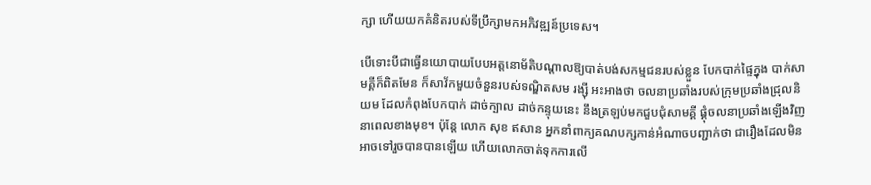ក្សា ហើយយកគំនិតរបស់ទីប្រឹក្សាមកអភិវឌ្ឍន៍ប្រទេស។

បើទោះបីជាធ្វើនយោបាយបែបអត្តនោម័តិបណ្ដាលឱ្យបាត់បង់សកម្មជនរបស់ខ្លួន បែកបាក់ផ្ទៃក្នុង បាក់សាមគ្គីក៏ពិតមែន ក៏សាវ័កមួយចំនួនរបស់ទណ្ឌិតសម រង្ស៊ី អះអាងថា ចលនាប្រឆាំងរបស់ក្រុមប្រឆាំងជ្រុលនិយម ដែលកំពុងបែកបាក់ ដាច់ក្បាល ដាច់កន្ទុយនេះ នឹងត្រឡប់មកជួបជុំសាមគ្គី ផ្គុំចលនាប្រឆាំងឡើងវិញនាពេលខាងមុខ។ ប៉ុន្តែ លោក សុខ ឥសាន អ្នកនាំពាក្យគណបក្សកាន់អំណាចបញ្ជាក់ថា ជារឿងដែលមិនអាចទៅរួចបានបានឡើយ ហើយលោកចាត់ទុកការលើ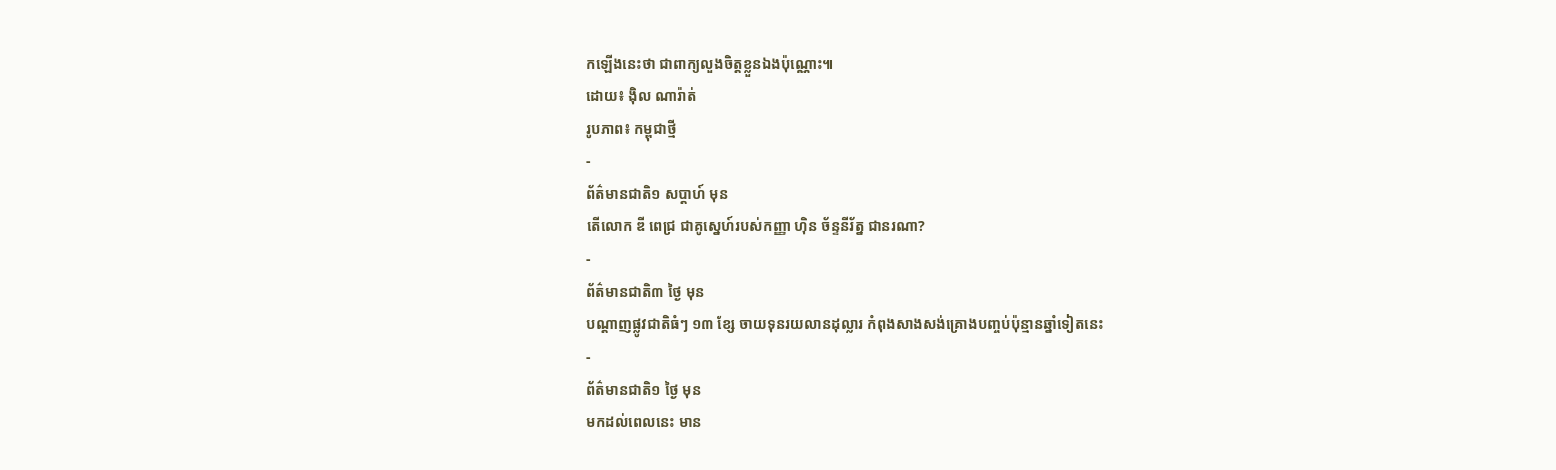កឡើងនេះថា ជាពាក្យលួងចិត្តខ្លួនឯងប៉ុណ្ណោះ៕
ដោយ៖ ង៉ិល ណារ៉ាត់
រូបភាព៖ កម្ពុជាថ្មី
-
ព័ត៌មានជាតិ១ សប្តាហ៍ មុន
តើលោក ឌី ពេជ្រ ជាគូស្នេហ៍របស់កញ្ញា ហ៊ិន ច័ន្ទនីរ័ត្ន ជានរណា?
-
ព័ត៌មានជាតិ៣ ថ្ងៃ មុន
បណ្តាញផ្លូវជាតិធំៗ ១៣ ខ្សែ ចាយទុនរយលានដុល្លារ កំពុងសាងសង់គ្រោងបញ្ចប់ប៉ុន្មានឆ្នាំទៀតនេះ
-
ព័ត៌មានជាតិ១ ថ្ងៃ មុន
មកដល់ពេលនេះ មាន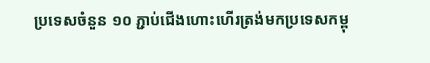ប្រទេសចំនួន ១០ ភ្ជាប់ជើងហោះហើរត្រង់មកប្រទេសកម្ពុ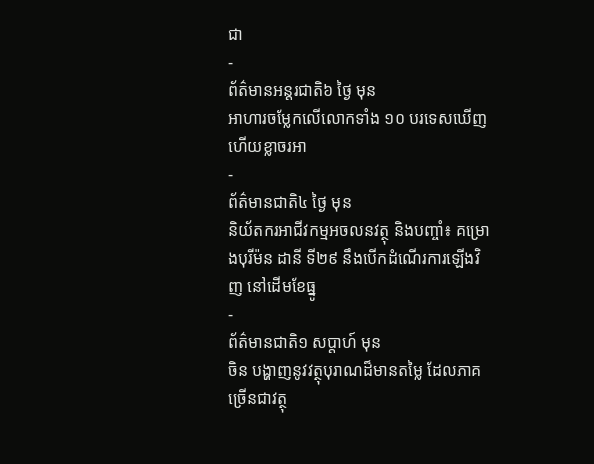ជា
-
ព័ត៌មានអន្ដរជាតិ៦ ថ្ងៃ មុន
អាហារចម្លែកលើលោកទាំង ១០ បរទេសឃើញហើយខ្លាចរអា
-
ព័ត៌មានជាតិ៤ ថ្ងៃ មុន
និយ័តករអាជីវកម្មអចលនវត្ថុ និងបញ្ចាំ៖ គម្រោងបុរីម៉ន ដានី ទី២៩ នឹងបើកដំណើរការឡើងវិញ នៅដើមខែធ្នូ
-
ព័ត៌មានជាតិ១ សប្តាហ៍ មុន
ចិន បង្ហាញនូវវត្ថុបុរាណដ៏មានតម្លៃ ដែលភាគច្រើនជាវត្ថុ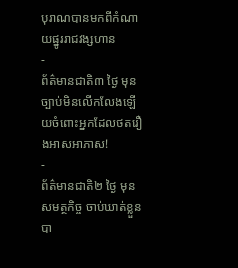បុរាណបានមកពីកំណាយផ្នូររាជវង្សហាន
-
ព័ត៌មានជាតិ៣ ថ្ងៃ មុន
ច្បាប់មិនលើកលែងឡើយចំពោះអ្នកដែលថតរឿងអាសអាភាស!
-
ព័ត៌មានជាតិ២ ថ្ងៃ មុន
សមត្ថកិច្ច ចាប់ឃាត់ខ្លួនបា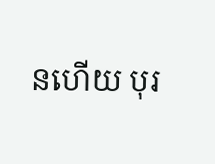នហើយ បុរ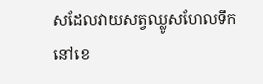សដែលវាយសត្វឈ្លូសហែលទឹកនៅខេ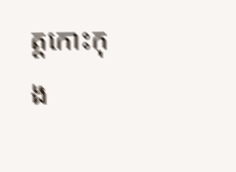ត្តកោះកុង